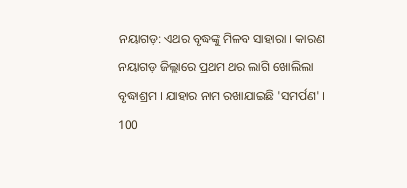ନୟାଗଡ଼: ଏଥର ବୃଦ୍ଧଙ୍କୁ ମିଳବ ସାହାରା । କାରଣ ନୟାଗଡ଼ ଜିଲ୍ଲାରେ ପ୍ରଥମ ଥର ଲାଗି ଖୋଲିଲା ବୃଦ୍ଧାଶ୍ରମ । ଯାହାର ନାମ ରଖାଯାଇଛି 'ସମର୍ପଣ' । 100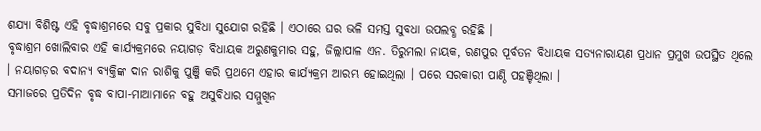ଶଯ୍ୟା ବିଶିଷ୍ଟ ଏହି ବୃଦ୍ଧାଶ୍ରମରେ ସବୁ ପ୍ରକାର ସୁବିଧା ସୁଯୋଗ ରହିଛି । ଏଠାରେ ଘର ଭଳି ସମସ୍ତ ସୁବଧା ଉପଲବ୍ଧ ରହିଛି ।
ବୃଦ୍ଧାଶ୍ରମ ଖୋଲିବାର ଏହି କାର୍ଯ୍ୟକ୍ରମରେ ନୟାଗଡ଼ ବିଧାୟକ ଅରୁଣକୁମାର ସହୁ, ଜିଲ୍ଲାପାଳ ଏନ. ତିରୁମଲା ନାୟକ, ରଣପୁର ପୂର୍ବତନ ବିଧାୟକ ସତ୍ୟନାରାୟଣ ପ୍ରଧାନ ପ୍ରମୁଖ ଉପସ୍ଥିତ ଥିଲେ । ନୟାଗଡ଼ର ବଦାନ୍ୟ ବ୍ୟକ୍ତିଙ୍କ ଦାନ ରାଶିକୁ ପୁଞ୍ଜି କରି ପ୍ରଥମେ ଏହାର କାର୍ଯ୍ୟକ୍ରମ ଆରମ୍ଭ ହୋଇଥିଲା । ପରେ ସରକାରୀ ପାଣ୍ଠି ପହଞ୍ଚିଥିଲା ।
ସମାଜରେ ପ୍ରତିଦିନ ବୃଦ୍ଧ ବାପା-ମାଆମାନେ ବହୁ ଅସୁବିଧାର ସମ୍ମୁଖିନ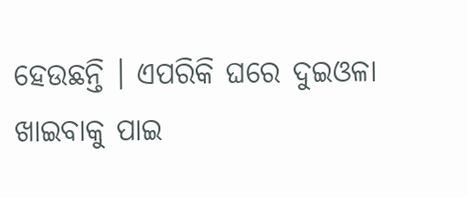ହେଉଛନ୍ତି । ଏପରିକି ଘରେ ଦୁଇଓଳା ଖାଇବାକୁ ପାଇ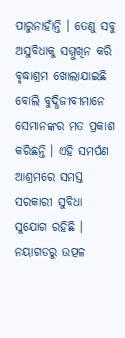ପାରୁନାହାଁନ୍ତି । ତେଣୁ ସବୁ ଅସୁବିଧାକୁ ସମ୍ମୁଖିନ କରି ବୃଦ୍ଧାଶ୍ରମ ଖୋଲାଯାଇଛି ବୋଲି ବୁଦ୍ଧିଜୀବୀମାନେ ସେମାନଙ୍କର ମତ ପ୍ରକାଶ କରିଛନ୍ତି । ଏହି ସମର୍ପଣ ଆଶ୍ରମରେ ସମସ୍ତ ସରକାରୀ ସୁବିଧା ସୁଯୋଗ ରହିଛି ।
ନୟାଗଡରୁ ଉତ୍ପଳ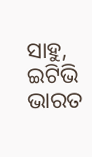ସାହୁ, ଇଟିଭି ଭାରତ